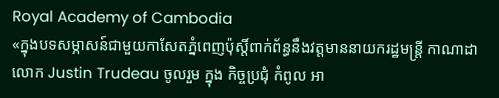Royal Academy of Cambodia
«ក្នុងបទសម្ភាសន៍ជាមួយកាសែតភ្នំពេញប៉ុស្តិ៍ពាក់ព័ន្ធនឹងវត្តមាននាយករដ្ឋមន្ត្រី កាណាដា លោក Justin Trudeau ចូលរួម ក្នុង កិច្ចប្រជុំ កំពូល អា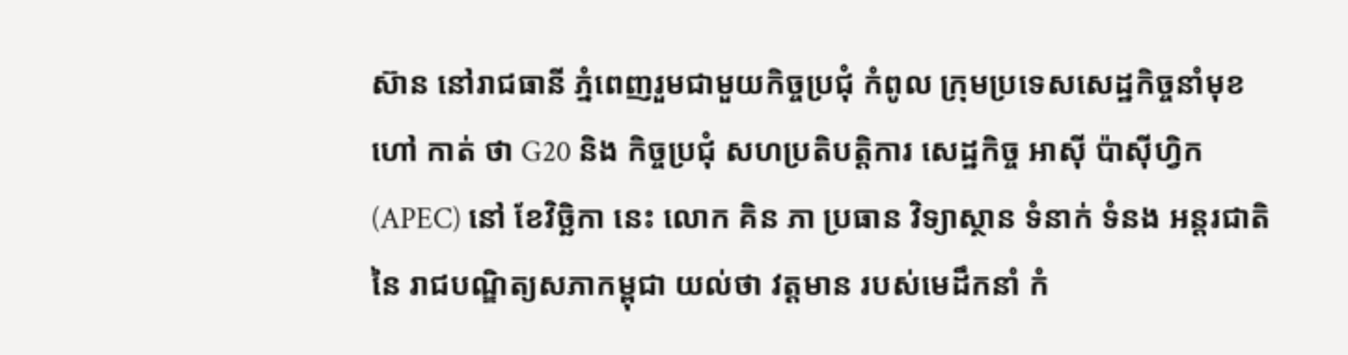ស៊ាន នៅរាជធានី ភ្នំពេញរួមជាមួយកិច្ចប្រជុំ កំពូល ក្រុមប្រទេសសេដ្ឋកិច្ចនាំមុខ ហៅ កាត់ ថា G20 និង កិច្ចប្រជុំ សហប្រតិបត្តិការ សេដ្ឋកិច្ច អាស៊ី ប៉ាស៊ីហ្វិក (APEC) នៅ ខែវិច្ឆិកា នេះ លោក គិន ភា ប្រធាន វិទ្យាស្ថាន ទំនាក់ ទំនង អន្តរជាតិ នៃ រាជបណ្ឌិត្យសភាកម្ពុជា យល់ថា វត្តមាន របស់មេដឹកនាំ កំ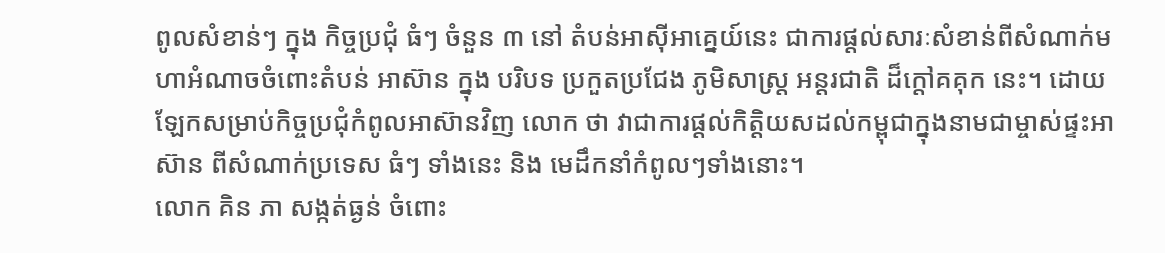ពូលសំខាន់ៗ ក្នុង កិច្ចប្រជុំ ធំៗ ចំនួន ៣ នៅ តំបន់អាស៊ីអាគ្នេយ៍នេះ ជាការផ្តល់សារៈសំខាន់ពីសំណាក់មហាអំណាចចំពោះតំបន់ អាស៊ាន ក្នុង បរិបទ ប្រកួតប្រជែង ភូមិសាស្ត្រ អន្តរជាតិ ដ៏ក្តៅគគុក នេះ។ ដោយឡែកសម្រាប់កិច្ចប្រជុំកំពូលអាស៊ានវិញ លោក ថា វាជាការផ្តល់កិត្តិយសដល់កម្ពុជាក្នុងនាមជាម្ចាស់ផ្ទះអាស៊ាន ពីសំណាក់ប្រទេស ធំៗ ទាំងនេះ និង មេដឹកនាំកំពូលៗទាំងនោះ។
លោក គិន ភា សង្កត់ធ្ងន់ ចំពោះ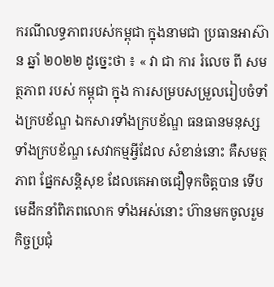ករណីលទ្ធភាពរបស់កម្ពុជា ក្នុងនាមជា ប្រធានអាស៊ាន ឆ្នាំ ២០២២ ដូច្នេះថា ៖ « វា ជា ការ រំលេច ពី សមត្ថភាព របស់ កម្ពុជា ក្នុង ការសម្របសម្រួលរៀបចំទាំងក្របខ័ណ្ឌ ឯកសារទាំងក្របខ័ណ្ឌ ធនធានមនុស្សទាំងក្របខ័ណ្ឌ សេវាកម្មអ្វីដែល សំខាន់នោះ គឺសមត្ថភាព ផ្នែកសន្តិសុខ ដែលគេអាចជឿទុកចិត្តបាន ទើបមេដឹកនាំពិភពលោក ទាំងអស់នោះ ហ៊ានមកចូលរួមកិច្ចប្រជុំ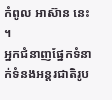កំពូល អាស៊ាន នេះ ។
អ្នកជំនាញផ្នែកទំនាក់ទំនងអន្តរជាតិរូប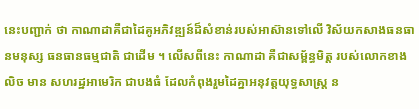នេះបញ្ជាក់ ថា កាណាដាគឺជាដៃគូអភិវឌ្ឍន៍ដ៏សំខាន់របស់អាស៊ានទៅលើ វិស័យកសាងធនធានមនុស្ស ធនធានធម្មជាតិ ជាដើម ។ លើសពីនេះ កាណាដា គឺជាសម្ព័ន្ធមិត្ត របស់លោកខាងលិច មាន សហរដ្ឋអាមេរិក ជាបងធំ ដែលកំពុងរួមដៃគ្នាអនុវត្តយុទ្ធសាស្ត្រ ន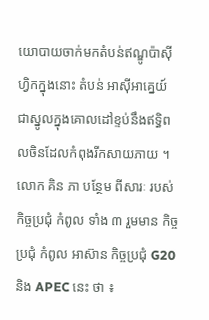យោបាយចាក់មកតំបន់ឥណ្ឌូប៉ាស៊ីហ្វិកក្នុងនោះ តំបន់ អាស៊ីអាគ្នេយ៍ ជាស្នូលក្នុងគោលដៅខ្ទប់នឹងឥទ្ធិពលចិនដែលកំពុងរីកសាយភាយ ។
លោក គិន ភា បន្ថែម ពីសារៈ របស់ កិច្ចប្រជុំ កំពូល ទាំង ៣ រួមមាន កិច្ចប្រជុំ កំពូល អាស៊ាន កិច្ចប្រជុំ G20 និង APEC នេះ ថា ៖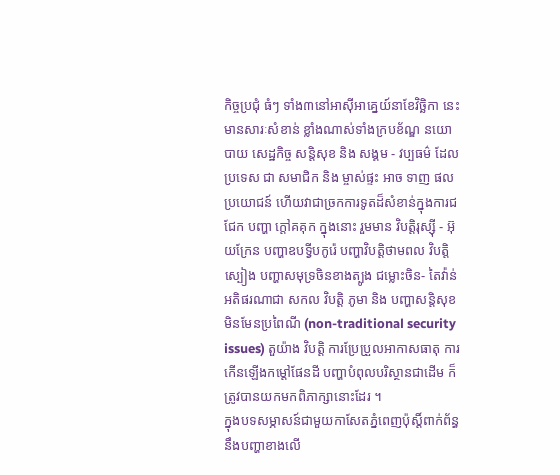កិច្ចប្រជុំ ធំៗ ទាំង៣នៅអាស៊ីអាគ្នេយ៍នាខែវិច្ឆិកា នេះមានសារៈសំខាន់ ខ្លាំងណាស់ទាំងក្របខ័ណ្ឌ នយោបាយ សេដ្ឋកិច្ច សន្តិសុខ និង សង្គម - វប្បធម៌ ដែល ប្រទេស ជា សមាជិក និង ម្ចាស់ផ្ទះ អាច ទាញ ផលប្រយោជន៍ ហើយវាជាច្រកការទូតដ៏សំខាន់ក្នុងការជជែក បញ្ហា ក្តៅគគុក ក្នុងនោះ រួមមាន វិបត្តិរុស្ស៊ី - អ៊ុយក្រែន បញ្ហាឧបទ្វីបកូរ៉េ បញ្ហាវិបត្តិថាមពល វិបត្តិ ស្បៀង បញ្ហាសមុទ្រចិនខាងត្បូង ជម្លោះចិន- តៃវ៉ាន់អតិផរណាជា សកល វិបត្តិ ភូមា និង បញ្ហាសន្តិសុខ មិនមែនប្រពៃណី (non-traditional security issues) តួយ៉ាង វិបត្តិ ការប្រែប្រួលអាកាសធាតុ ការកើនឡើងកម្តៅផែនដី បញ្ហាបំពុលបរិស្ថានជាដើម ក៏ត្រូវបានយកមកពិភាក្សានោះដែរ ។
ក្នុងបទសម្ភាសន៍ជាមួយកាសែតភ្នំពេញប៉ុស្តិ៍ពាក់ព័ន្ធនឹងបញ្ហាខាងលើ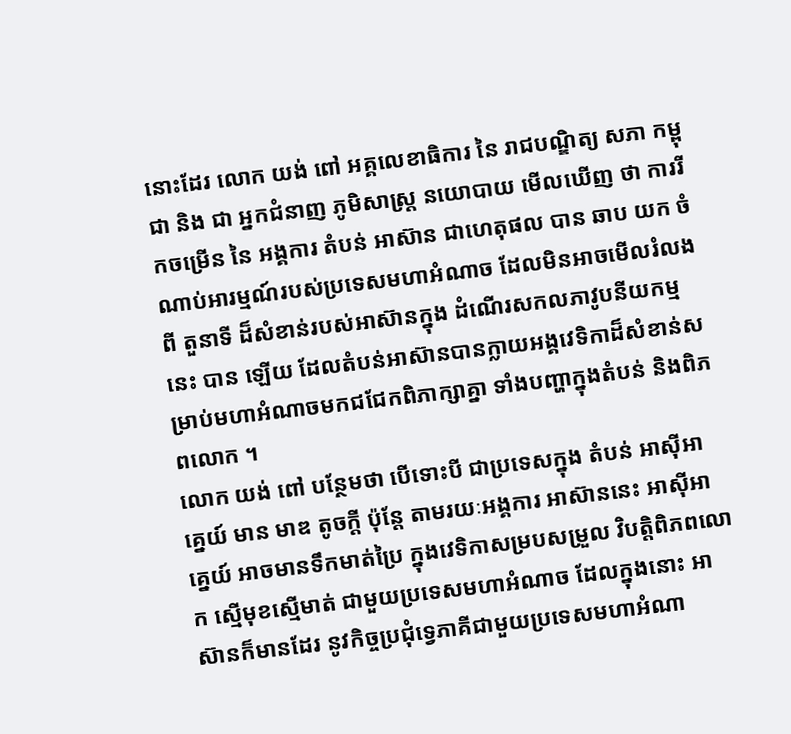នោះដែរ លោក យង់ ពៅ អគ្គលេខាធិការ នៃ រាជបណ្ឌិត្យ សភា កម្ពុជា និង ជា អ្នកជំនាញ ភូមិសាស្ត្រ នយោបាយ មើលឃើញ ថា ការរីកចម្រើន នៃ អង្គការ តំបន់ អាស៊ាន ជាហេតុផល បាន ឆាប យក ចំណាប់អារម្មណ៍របស់ប្រទេសមហាអំណាច ដែលមិនអាចមើលរំលងពី តួនាទី ដ៏សំខាន់របស់អាស៊ានក្នុង ដំណើរសកលភាវូបនីយកម្ម នេះ បាន ឡើយ ដែលតំបន់អាស៊ានបានក្លាយអង្គវេទិកាដ៏សំខាន់សម្រាប់មហាអំណាចមកជជែកពិភាក្សាគ្នា ទាំងបញ្ហាក្នុងតំបន់ និងពិភពលោក ។
លោក យង់ ពៅ បន្ថែមថា បើទោះបី ជាប្រទេសក្នុង តំបន់ អាស៊ីអាគ្នេយ៍ មាន មាឌ តូចក្តី ប៉ុន្តែ តាមរយៈអង្គការ អាស៊ាននេះ អាស៊ីអាគ្នេយ៍ អាចមានទឹកមាត់ប្រៃ ក្នុងវេទិកាសម្របសម្រួល វិបត្តិពិភពលោក ស្មើមុខស្មើមាត់ ជាមួយប្រទេសមហាអំណាច ដែលក្នុងនោះ អាស៊ានក៏មានដែរ នូវកិច្ចប្រជុំទ្វេភាគីជាមួយប្រទេសមហាអំណា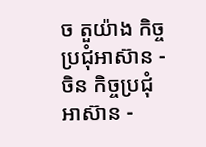ច តួយ៉ាង កិច្ចប្រជុំអាស៊ាន - ចិន កិច្ចប្រជុំ អាស៊ាន -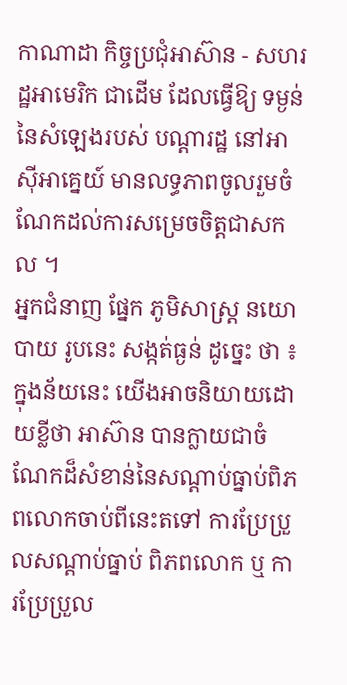កាណាដា កិច្ចប្រជុំអាស៊ាន - សហរដ្ឋអាមេរិក ជាដើម ដែលធ្វើឱ្យ ទម្ងន់ នៃសំឡេងរបស់ បណ្តារដ្ឋ នៅអាស៊ីអាគ្នេយ៍ មានលទ្ធភាពចូលរួមចំណែកដល់ការសម្រេចចិត្តជាសកល ។
អ្នកជំនាញ ផ្នែក ភូមិសាស្ត្រ នយោបាយ រូបនេះ សង្កត់ធ្ងន់ ដូច្នេះ ថា ៖ ក្នុងន័យនេះ យើងអាចនិយាយដោយខ្លីថា អាស៊ាន បានក្លាយជាចំណែកដ៏សំខាន់នៃសណ្តាប់ធ្នាប់ពិភពលោកចាប់ពីនេះតទៅ ការប្រែប្រួលសណ្តាប់ធ្នាប់ ពិភពលោក ឬ ការប្រែប្រួល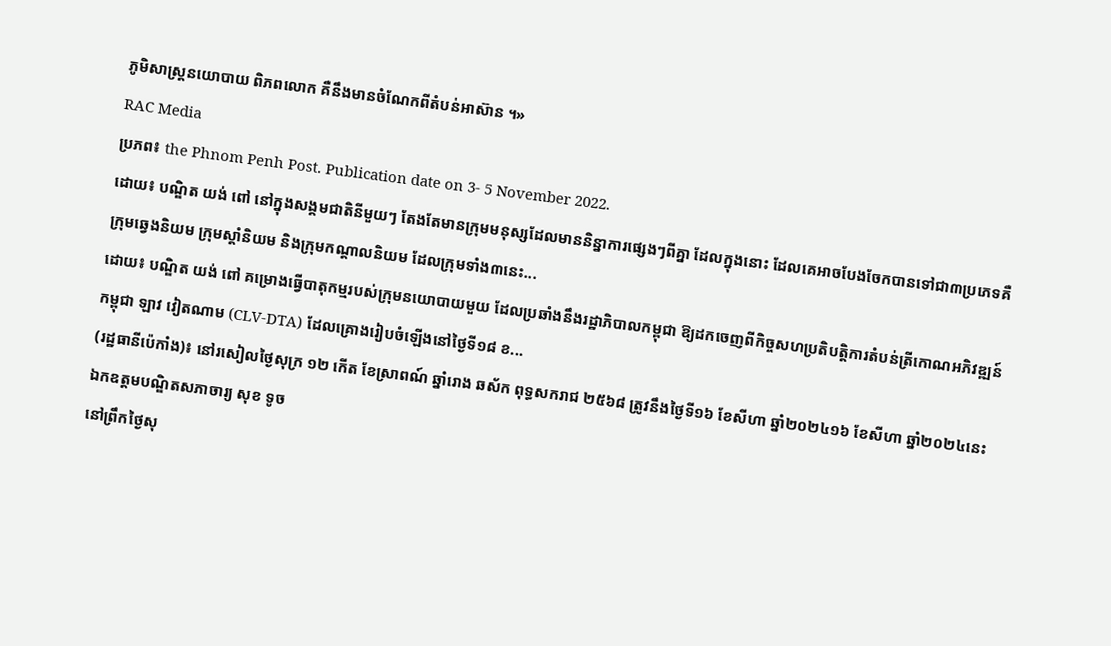ភូមិសាស្ត្រនយោបាយ ពិភពលោក គឺនឹងមានចំណែកពីតំបន់អាស៊ាន ។»
RAC Media
ប្រភព៖ the Phnom Penh Post. Publication date on 3- 5 November 2022.
ដោយ៖ បណ្ឌិត យង់ ពៅ នៅក្នុងសង្គមជាតិនីមួយៗ តែងតែមានក្រុមមនុស្សដែលមាននិន្នាការផ្សេងៗពីគ្នា ដែលក្នុងនោះ ដែលគេអាចបែងចែកបានទៅជា៣ប្រភេទគឺក្រុមឆ្វេងនិយម ក្រុមស្ដាំនិយម និងក្រុមកណ្ដាលនិយម ដែលក្រុមទាំង៣នេះ...
ដោយ៖ បណ្ឌិត យង់ ពៅ គម្រោងធ្វើបាតុកម្មរបស់ក្រុមនយោបាយមួយ ដែលប្រឆាំងនឹងរដ្ឋាភិបាលកម្ពុជា ឱ្យដកចេញពីកិច្ចសហប្រតិបត្តិការតំបន់ត្រីកោណអភិវឌ្ឍន៍ កម្ពុជា ឡាវ វៀតណាម (CLV-DTA) ដែលគ្រោងរៀបចំឡើងនៅថ្ងៃទី១៨ ខ...
(រដ្ឋធានីប៉េកាំង)៖ នៅរសៀលថ្ងៃសុក្រ ១២ កើត ខែស្រាពណ៍ ឆ្នាំរោង ឆស័ក ពុទ្ធសករាជ ២៥៦៨ ត្រូវនឹងថ្ងៃទី១៦ ខែសីហា ឆ្នាំ២០២៤១៦ ខែសីហា ឆ្នាំ២០២៤នេះ ឯកឧត្ដមបណ្ឌិតសភាចារ្យ សុខ ទូច
នៅព្រឹកថ្ងៃសុ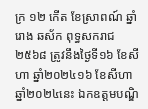ក្រ ១២ កើត ខែស្រាពណ៍ ឆ្នាំរោង ឆស័ក ពុទ្ធសករាជ ២៥៦៨ ត្រូវនឹងថ្ងៃទី១៦ ខែសីហា ឆ្នាំ២០២៤១៦ ខែសីហា ឆ្នាំ២០២៤នេះ ឯកឧត្ដមបណ្ឌិ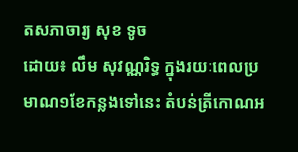តសភាចារ្យ សុខ ទូច
ដោយ៖ លឹម សុវណ្ណរិទ្ធ ក្នុងរយៈពេលប្រមាណ១ខែកន្លងទៅនេះ តំបន់ត្រីកោណអ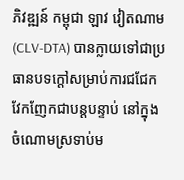ភិវឌ្ឍន៍ កម្ពុជា ឡាវ វៀតណាម (CLV-DTA) បានក្លាយទៅជាប្រធានបទក្ដៅសម្រាប់ការជជែកវែកញែកជាបន្តបន្ទាប់ នៅក្នុងចំណោមស្រទាប់ម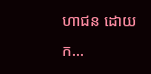ហាជន ដោយក...